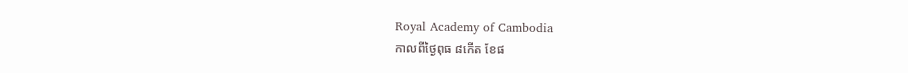Royal Academy of Cambodia
កាលពីថ្ងៃពុធ ៨កេីត ខែផ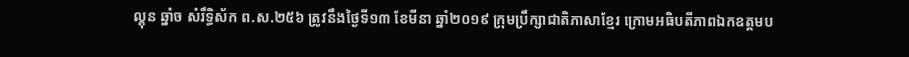ល្គុន ឆ្នាំច សំរឹទ្ធិស័ក ព.ស.២៥៦ ត្រូវនឹងថ្ងៃទី១៣ ខែមីនា ឆ្នាំ២០១៩ ក្រុមប្រឹក្សាជាតិភាសាខ្មែរ ក្រោមអធិបតីភាពឯកឧត្តមប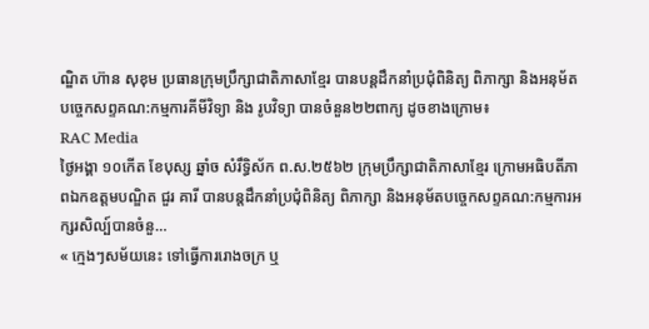ណ្ឌិត ហ៊ាន សុខុម ប្រធានក្រុមប្រឹក្សាជាតិភាសាខ្មែរ បានបន្តដឹកនាំប្រជុំពិនិត្យ ពិភាក្សា និងអនុម័តបច្ចេកសព្ទគណ:កម្មការគីមីវិទ្យា និង រូបវិទ្យា បានចំនួន២២ពាក្យ ដូចខាងក្រោម៖
RAC Media
ថ្ងៃអង្គា ១០កេីត ខែបុស្ស ឆ្នាំច សំរឹទ្ធិស័ក ព.ស.២៥៦២ ក្រុមប្រឹក្សាជាតិភាសាខ្មែរ ក្រោមអធិបតីភាពឯកឧត្តមបណ្ឌិត ជួរ គារី បានបន្តដឹកនាំប្រជុំពិនិត្យ ពិភាក្សា និងអនុម័តបច្ចេកសព្ទគណ:កម្មការអក្សរសិល្ប៍បានចំនួ...
« ក្មេងៗសម័យនេះ ទៅធ្វើការរោងចក្រ ឬ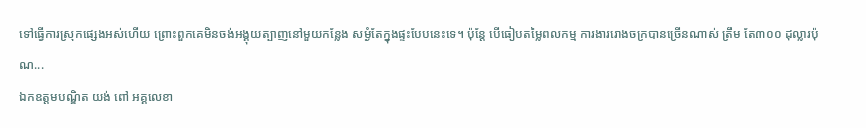ទៅធ្វើការស្រុកផ្សេងអស់ហើយ ព្រោះពួកគេមិនចង់អង្គុយត្បាញនៅមួយកន្លែង សម្ងំតែក្នុងផ្ទះបែបនេះទេ។ ប៉ុន្តែ បើធៀបតម្លៃពលកម្ម ការងាររោងចក្របានច្រើនណាស់ ត្រឹម តែ៣០០ ដុល្លារប៉ុណ...
ឯកឧត្តមបណ្ឌិត យង់ ពៅ អគ្គលេខា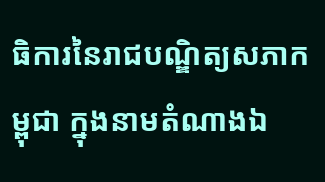ធិការនៃរាជបណ្ឌិត្យសភាកម្ពុជា ក្នុងនាមតំណាងឯ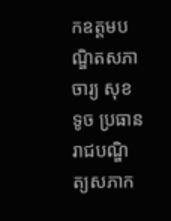កឧត្តមបណ្ឌិតសភាចារ្យ សុខ ទូច ប្រធានរាជបណ្ឌិត្យសភាក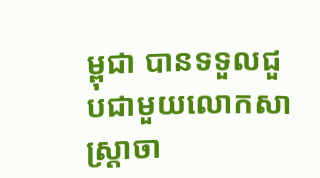ម្ពុជា បានទទួលជួបជាមួយលោកសាស្ត្រាចា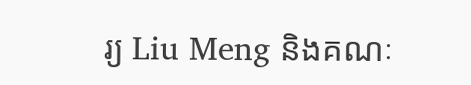រ្យ Liu Meng និងគណៈ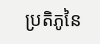ប្រតិភូនៃ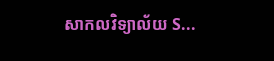សាកលវិទ្យាល័យ S...